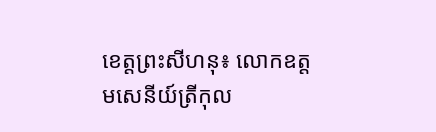ខេត្តព្រះសីហនុ៖ លោកឧត្តមសេនីយ៍ត្រីកុល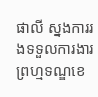ផាលី ស្នងការរងទទួលការងារព្រហ្មទណ្ឌខេ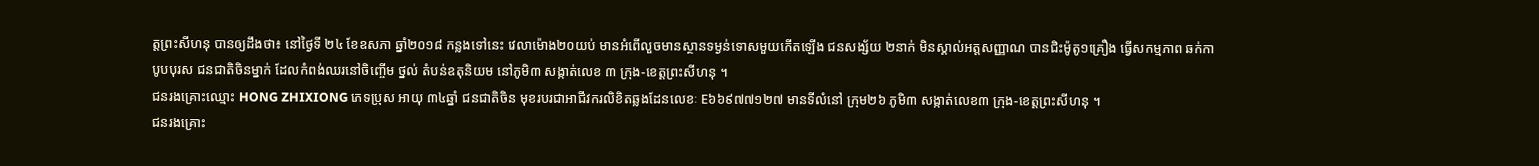ត្តព្រះសីហនុ បានឲ្យដឹងថា៖ នៅថ្ងៃទី ២៤ ខែឧសភា ឆ្នាំ២០១៨ កន្លងទៅនេះ វេលាម៉ោង២០យប់ មានអំពេីលួចមានស្ថានទម្ងន់ទោសមួយកើតឡើង ជនសង្ស័យ ២នាក់ មិនស្គាល់អត្តសញ្ញាណ បានជិះម៉ូតូ១គ្រឿង ធ្វើសកម្មភាព ឆក់កាបូបបុរស ជនជាតិចិនម្នាក់ ដែលកំពង់ឈរនៅចិញ្ចើម ថ្នល់ តំបន់ឧតុនិយម នៅភូមិ៣ សង្កាត់លេខ ៣ ក្រុង-ខេត្តព្រះសីហនុ ។
ជនរងគ្រោះឈ្មោះ HONG ZHIXIONG ភេទប្រុស អាយុ ៣៤ឆ្នាំ ជនជាតិចិន មុខរបរជាអាជីវករលិខិតឆ្លងដែនលេខៈ E៦៦៩៧៧១២៧ មានទីលំនៅ ក្រុម២៦ ភូមិ៣ សង្កាត់លេខ៣ ក្រុង-ខេត្តព្រះសីហនុ ។
ជនរងគ្រោះ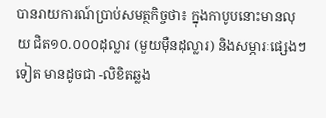បានរាយការណ៍ប្រាប់សមត្ថកិច្ចថា៖ ក្នុងកាបូបនោះមានលុយ ជិត១០.០០០ដុល្លារ (មួយម៉ឺនដុល្លារ) និងសម្ភារៈផ្សេងៗទៀត មានដូចជា -លិខិតឆ្លង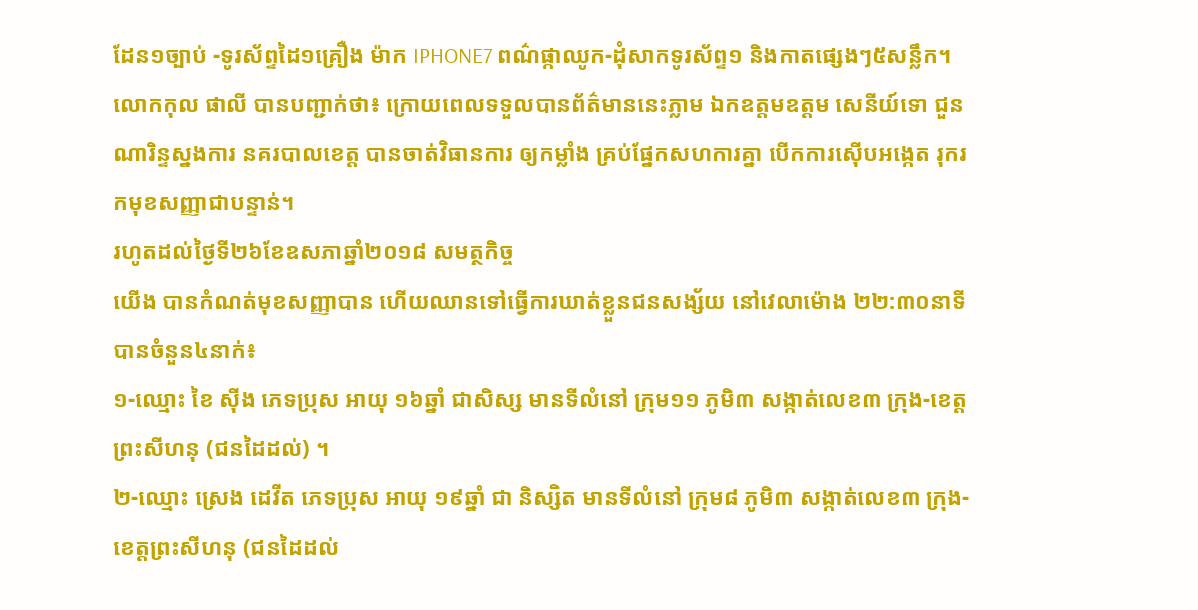ដែន១ច្បាប់ -ទូរស័ព្ទដៃ១គ្រឿង ម៉ាក IPHONE7 ពណ៌ផ្កាឈូក-ដុំសាកទូរស័ព្ទ១ និងកាតផ្សេងៗ៥សន្លឹក។
លោកកុល ផាលី បានបញ្ជាក់ថា៖ ក្រោយពេលទទួលបានព័ត៌មាននេះភ្លាម ឯកឧត្តមឧត្តម សេនីយ៍ទោ ជួន ណារិន្ទស្នងការ នគរបាលខេត្ត បានចាត់វិធានការ ឲ្យកម្លាំង គ្រប់ផ្នែកសហការគ្នា បេីកការស៊ើបអង្កេត រុករកមុខសញ្ញាជាបន្ទាន់។
រហូតដល់ថ្ងៃទី២៦ខែឧសភាឆ្នាំ២០១៨ សមត្ថកិច្ច
យេីង បានកំណត់មុខសញ្ញាបាន ហេីយឈានទៅធ្វើការឃាត់ខ្លួនជនសង្ស័យ នៅវេលាម៉ោង ២២:៣០នាទី បានចំនួន៤នាក់៖
១-ឈ្មោះ ខៃ ស៊ីង ភេទប្រុស អាយុ ១៦ឆ្នាំ ជាសិស្ស មានទីលំនៅ ក្រុម១១ ភូមិ៣ សង្កាត់លេខ៣ ក្រុង-ខេត្តព្រះសីហនុ (ជនដៃដល់) ។
២-ឈ្មោះ ស្រេង ដេវីត ភេទប្រុស អាយុ ១៩ឆ្នាំ ជា និស្សិត មានទីលំនៅ ក្រុម៨ ភូមិ៣ សង្កាត់លេខ៣ ក្រុង-ខេត្តព្រះសីហនុ (ជនដៃដល់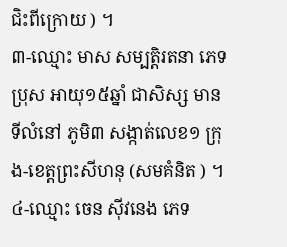ជិះពីក្រោយ ) ។
៣-ឈ្មោះ មាស សម្បត្តិរតនា ភេទប្រុស អាយុ១៥ឆ្នាំ ជាសិស្ស មានទីលំនៅ ភូមិ៣ សង្កាត់លេខ១ ក្រុង-ខេត្តព្រះសីហនុ (សមគំនិត ) ។
៤-ឈ្មោះ ចេន ស៊ីវនេង ភេទ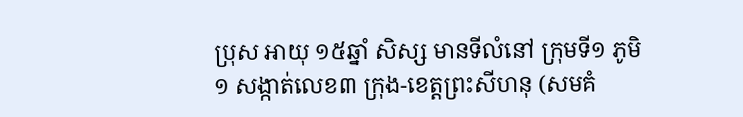ប្រុស អាយុ ១៥ឆ្នាំ សិស្ស មានទីលំនៅ ក្រុមទី១ ភូមិ១ សង្កាត់លេខ៣ ក្រុង-ខេត្តព្រះសីហនុ (សមគំ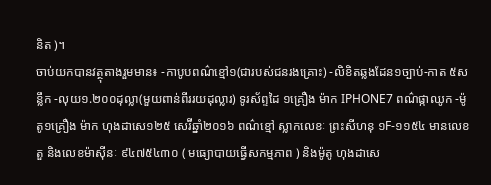និត )។
ចាប់យកបានវត្ថុតាងរួមមាន៖ -កាបូបពណ៌ខ្មៅ១(ជារបស់ជនរងគ្រោះ) -លិខិតឆ្លងដែន១ច្បាប់-កាត ៥សន្លឹក -លុយ១.២០០ដុល្លា(មួយពាន់ពីររយដុល្លារ) ទូរស័ព្ទដៃ ១គ្រឿង ម៉ាក IPHONE7 ពណ៌ផ្កាឈូក -ម៉ូតូ១គ្រឿង ម៉ាក ហុងដាសេ១២៥ សេរ៊ីឆ្នាំ២០១៦ ពណ៌ខ្មៅ ស្លាកលេខៈ ព្រះសីហនុ ១F-១១៥៤ មានលេខតួ និងលេខម៉ាស៊ីនៈ ៩៤៧៥៤៣០ ( មធ្យោបាយធ្វើសកម្មភាព ) និងម៉ូតូ ហុងដាសេ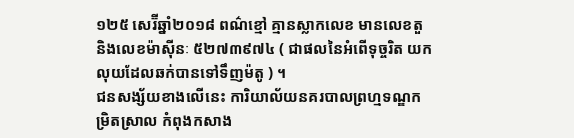១២៥ សេរ៊ីឆ្នាំ២០១៨ ពណ៌ខ្មៅ គ្មានស្លាកលេខ មានលេខតួ និងលេខម៉ាស៊ីនៈ ៥២៧៣៩៧៤ ( ជាផលនៃអំពើទុច្ចរិត យកលុយដែលឆក់បានទៅទឹញម៉តូ ) ។
ជនសង្ស័យខាងលើនេះ ការិយាល័យនគរបាលព្រហ្មទណ្ឌកម្រិតស្រាល កំពុងកសាង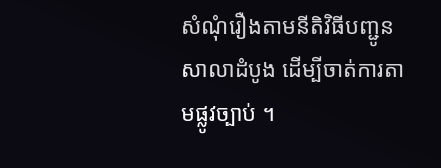សំណុំរឿងតាមនីតិវិធីបញ្ជូនសាលាដំបូង ដើម្បីចាត់ការតាមផ្លូវច្បាប់ ។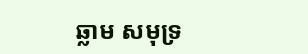ឆ្លាម សមុទ្រ